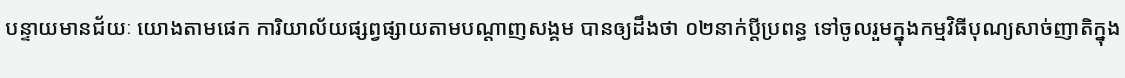បន្ទាយមានជ័យៈ យោងតាមផេក ការិយាល័យផ្សព្វផ្សាយតាមបណ្តាញសង្គម បានឲ្យដឹងថា ០២នាក់ប្តីប្រពន្ធ ទៅចូលរួមក្នុងកម្មវិធីបុណ្យសាច់ញាតិក្នុង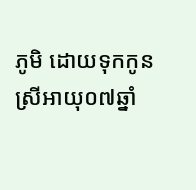ភូមិ ដោយទុកកូនស្រីអាយុ០៧ឆ្នាំ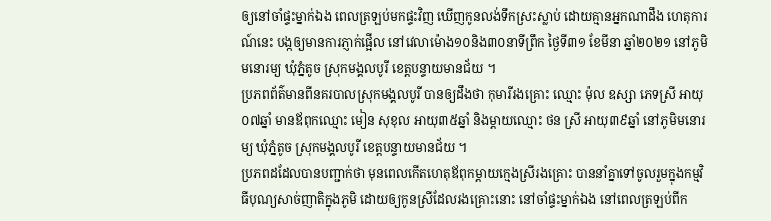ឲ្យនៅចាំផ្ទះម្នាក់ឯង ពេលត្រឡប់មកផ្ទះវិញ ឃើញកូនលង់ទឹកស្រះស្លាប់ ដោយគ្មានអ្នកណាដឹង ហេតុការណ៍នេះ បង្កឲ្យមានការភ្ញាក់ផ្អើល នៅវេលាម៉ោង១០និង៣០នាទីព្រឹក ថ្ងៃទី៣១ ខែមីនា ឆ្នាំ២០២១ នៅភូមិមនោរម្យ ឃុំភ្នំតូច ស្រុកមង្គលបូរី ខេត្តបន្ទាយមានជ័យ ។
ប្រភពព័ត៌មានពីនគរបាលស្រុកមង្គលបូរី បានឲ្យដឹងថា កុមារីរងគ្រោះ ឈ្មោះ ម៉ុល ឧស្សា ភេទស្រី អាយុ០៧ឆ្នាំ មានឪពុកឈ្មោះ មៀន សុខុល អាយុ៣៥ឆ្នាំ និងម្តាយឈ្មោះ ថន ស្រី អាយុ៣៩ឆ្នាំ នៅភូមិមនោរម្យ ឃុំភ្នំតូច ស្រុកមង្គលបូរី ខេត្តបន្ទាយមានជ័យ ។
ប្រភពដដែលបានបញ្ជាក់ថា មុនពេលកើតហេតុឪពុកម្តាយក្មេងស្រីរងគ្រោះ បាននាំគ្នាទៅចូលរួមក្នុងកម្មវិធីបុណ្យសាច់ញាតិក្នុងភូមិ ដោយឲ្យកូនស្រីដែលរងគ្រោះនោះ នៅចាំផ្ទះម្នាក់ឯង នៅពេលត្រឡប់ពីក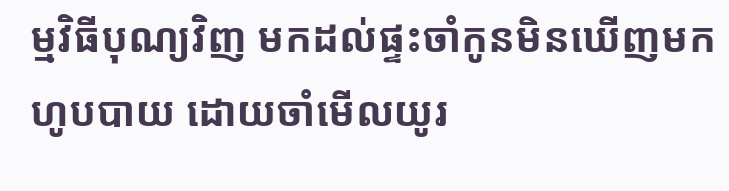ម្មវិធីបុណ្យវិញ មកដល់ផ្ទះចាំកូនមិនឃើញមកហូបបាយ ដោយចាំមើលយូរ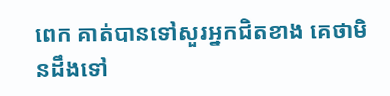ពេក គាត់បានទៅសួរអ្នកជិតខាង គេថាមិនដឹងទៅ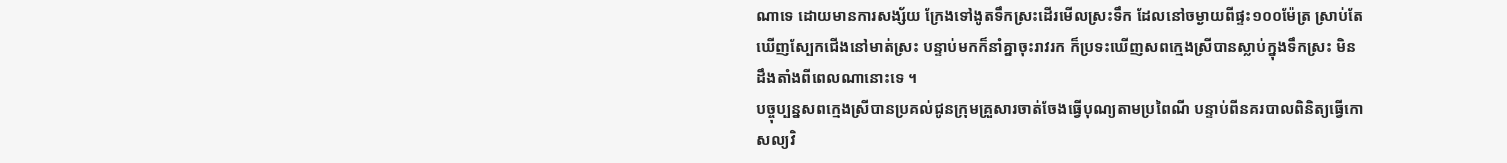ណាទេ ដោយមានការសង្ស័យ ក្រែងទៅងូតទឹកស្រះដើរមើលស្រះទឹក ដែលនៅចម្ងាយពីផ្ទះ១០០ម៉ែត្រ ស្រាប់តែឃើញស្បែកជើងនៅមាត់ស្រះ បន្ទាប់មកក៏នាំគ្នាចុះរាវរក ក៏ប្រទះឃើញសពក្មេងស្រីបានស្លាប់ក្នុងទឹកស្រះ មិនដឹងតាំងពីពេលណានោះទេ ។
បច្ចុប្បន្នសពក្មេងស្រីបានប្រគល់ជូនក្រុមគ្រួសារចាត់ចែងធ្វើបុណ្យតាមប្រពៃណី បន្ទាប់ពីនគរបាលពិនិត្យធ្វើកោសល្យវិ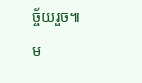ច្ច័យរួច៕
ម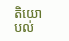តិយោបល់